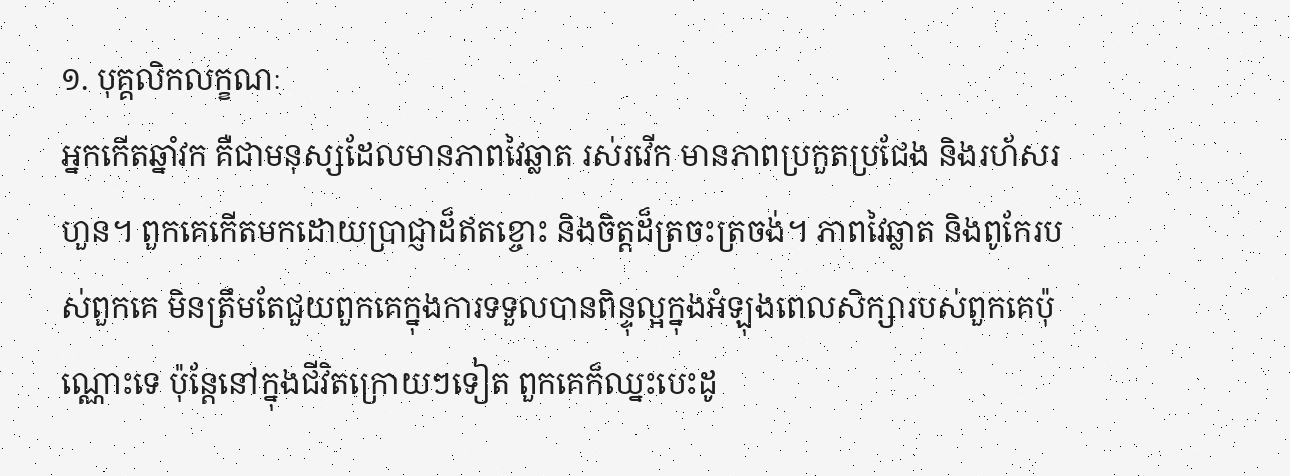១. បុគ្គលិកលក្ខណៈ
អ្នកកើតឆ្នាំវក គឺជាមនុស្សដែលមានភាពវៃឆ្លាត រស់រវើក មានភាពប្រកួតប្រជែង និងរហ័សរហួន។ ពួកគេកើតមកដោយប្រាជ្ញាដ៏ឥតខ្ចោះ និងចិត្តដ៏ត្រចះត្រចង់។ ភាពវៃឆ្លាត និងពូកែរបស់ពួកគេ មិនត្រឹមតែជួយពួកគេក្នុងការទទួលបានពិន្ទុល្អក្នុងអំឡុងពេលសិក្សារបស់ពួកគេប៉ុណ្ណោះទេ ប៉ុន្តែនៅក្នុងជីវិតក្រោយៗទៀត ពួកគេក៏ឈ្នះបេះដូ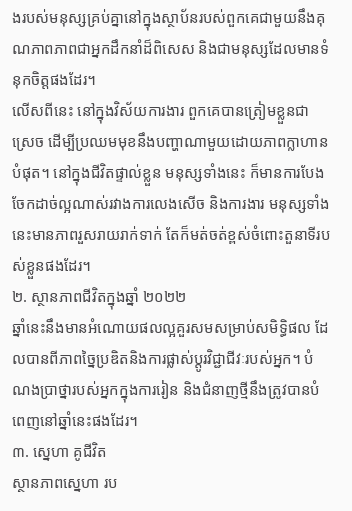ងរបស់មនុស្សគ្រប់គ្នានៅក្នុងស្ថាប័នរបស់ពួកគេជាមួយនឹងគុណភាពភាពជាអ្នកដឹកនាំដ៏ពិសេស និងជាមនុស្សដែលមានទំនុកចិត្តផងដែរ។
លើសពីនេះ នៅក្នុងវិស័យការងារ ពួកគេបានត្រៀមខ្លួនជាស្រេច ដើម្បីប្រឈមមុខនឹងបញ្ហាណាមួយដោយភាពក្លាហានបំផុត។ នៅក្នុងជីវិតផ្ទាល់ខ្លួន មនុស្សទាំងនេះ ក៏មានការបែងចែកដាច់ល្អណាស់រវាងការលេងសើច និងការងារ មនុស្សទាំងនេះមានភាពរួសរាយរាក់ទាក់ តែក៏មត់ចត់ខ្ពស់ចំពោះតួនាទីរបស់ខ្លួនផងដែរ។
២. ស្ថានភាពជីវិតក្នុងឆ្នាំ ២០២២
ឆ្នាំនេះនឹងមានអំណោយផលល្អគួរសមសម្រាប់សមិទ្ធិផល ដែលបានពីភាពច្នៃប្រឌិតនិងការផ្លាស់ប្តូរវិជ្ជាជីវៈរបស់អ្នក។ បំណងប្រាថ្នារបស់អ្នកក្នុងការរៀន និងជំនាញថ្មីនឹងត្រូវបានបំពេញនៅឆ្នាំនេះផងដែរ។
៣. ស្នេហា គូជីវិត
ស្ថានភាពស្នេហា រប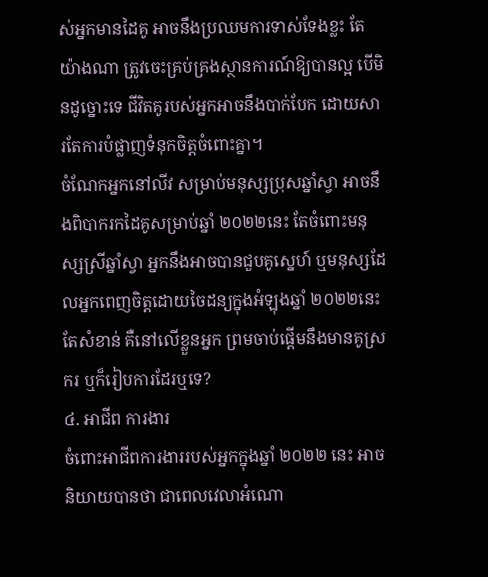ស់អ្នកមានដៃគូ អាចនឹងប្រឈមការទាស់ទែងខ្លះ តែយ៉ាងណា ត្រូវចេះគ្រប់គ្រងស្ថានការណ៍ឱ្យបានល្អ បើមិនដូច្នោះទេ ជីវិតគូរបស់អ្នកអាចនឹងបាក់បែក ដោយសារតែការបំផ្លាញទំនុកចិត្តចំពោះគ្នា។
ចំណែកអ្នកនៅលីវ សម្រាប់មនុស្សប្រុសឆ្នាំស្វា អាចនឹងពិបាករកដៃគូសម្រាប់ឆ្នាំ ២០២២នេះ តែចំពោះមនុស្សស្រីឆ្នាំស្វា អ្នកនឹងអាចបានជួបគូស្នេហ៍ ឬមនុស្សដែលអ្នកពេញចិត្តដោយចៃដន្យក្នុងអំឡុងឆ្នាំ ២០២២នេះ តែសំខាន់ គឺនៅលើខ្លួនអ្នក ព្រមចាប់ផ្ដើមនឹងមានគូស្រករ ឬក៏រៀបការដែរឬទេ?
៤. អាជីព ការងារ
ចំពោះអាជីពការងាររបស់អ្នកក្នុងឆ្នាំ ២០២២ នេះ អាចនិយាយបានថា ជាពេលវេលាអំណោ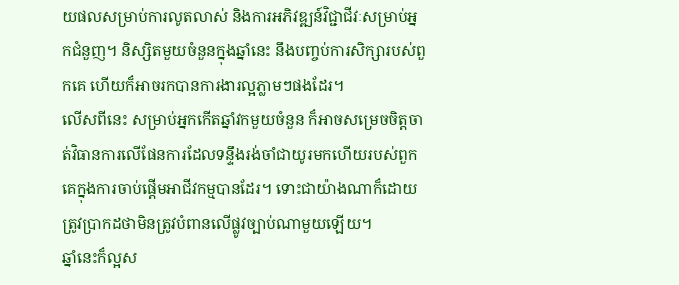យផលសម្រាប់ការលូតលាស់ និងការអភិវឌ្ឍន៍វិជ្ជាជីវៈសម្រាប់អ្នកជំនួញ។ និស្សិតមួយចំនួនក្នុងឆ្នាំនេះ នឹងបញ្ចប់ការសិក្សារបស់ពួកគេ ហើយក៏អាចរកបានការងារល្អភ្លាមៗផងដែរ។
លើសពីនេះ សម្រាប់អ្នកកើតឆ្នាំវកមួយចំនួន ក៏អាចសម្រេចចិត្តចាត់វិធានការលើផែនការដែលទន្ទឹងរង់ចាំជាយូរមកហើយរបស់ពួកគេក្នុងការចាប់ផ្តើមអាជីវកម្មបានដែរ។ ទោះជាយ៉ាងណាក៏ដោយ ត្រូវប្រាកដថាមិនត្រូវបំពានលើផ្លូវច្បាប់ណាមួយឡើយ។
ឆ្នាំនេះក៏ល្អស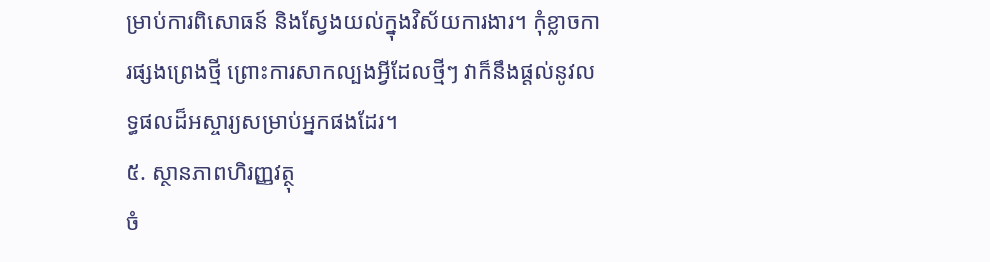ម្រាប់ការពិសោធន៍ និងស្វែងយល់ក្នុងវិស័យការងារ។ កុំខ្លាចការផ្សងព្រេងថ្មី ព្រោះការសាកល្បងអ្វីដែលថ្មីៗ វាក៏នឹងផ្ដល់នូវលទ្ធផលដ៏អស្ចារ្យសម្រាប់អ្នកផងដែរ។
៥. ស្ថានភាពហិរញ្ញវត្ថុ
ចំ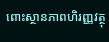ពោះស្ថានភាពហិរញ្ញវត្ថុ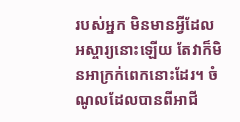របស់អ្នក មិនមានអ្វីដែលអស្ចារ្យនោះឡើយ តែវាក៏មិនអាក្រក់ពេកនោះដែរ។ ចំណូលដែលបានពីអាជី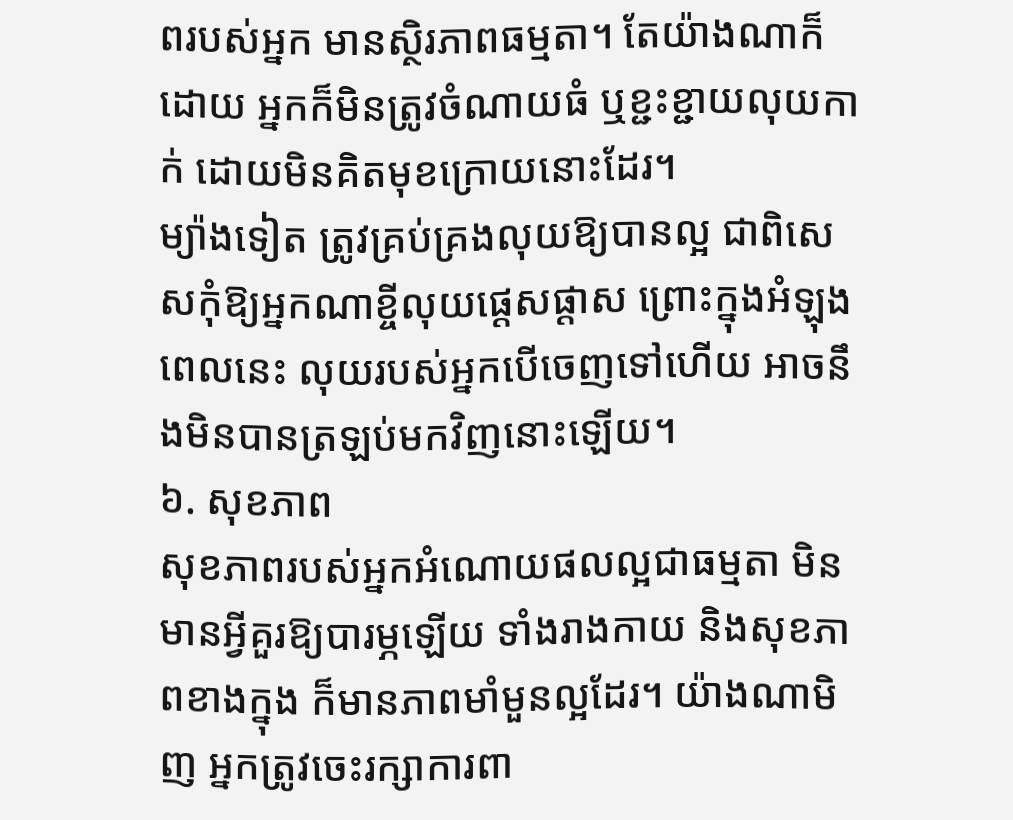ពរបស់អ្នក មានស្ថិរភាពធម្មតា។ តែយ៉ាងណាក៏ដោយ អ្នកក៏មិនត្រូវចំណាយធំ ឬខ្ជះខ្ជាយលុយកាក់ ដោយមិនគិតមុខក្រោយនោះដែរ។
ម្យ៉ាងទៀត ត្រូវគ្រប់គ្រងលុយឱ្យបានល្អ ជាពិសេសកុំឱ្យអ្នកណាខ្ចីលុយផ្ដេសផ្ដាស ព្រោះក្នុងអំឡុងពេលនេះ លុយរបស់អ្នកបើចេញទៅហើយ អាចនឹងមិនបានត្រឡប់មកវិញនោះឡើយ។
៦. សុខភាព
សុខភាពរបស់អ្នកអំណោយផលល្អជាធម្មតា មិនមានអ្វីគួរឱ្យបារម្ភឡើយ ទាំងរាងកាយ និងសុខភាពខាងក្នុង ក៏មានភាពមាំមួនល្អដែរ។ យ៉ាងណាមិញ អ្នកត្រូវចេះរក្សាការពា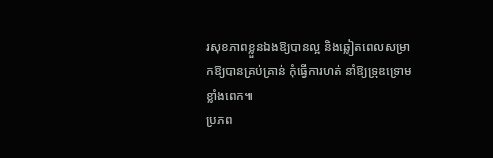រសុខភាពខ្លួនឯងឱ្យបានល្អ និងឆ្លៀតពេលសម្រាកឱ្យបានគ្រប់គ្រាន់ កុំធ្វើការហត់ នាំឱ្យទ្រុឌទ្រោមខ្លាំងពេក៕
ប្រភព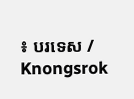៖ បរទេស / Knongsrok